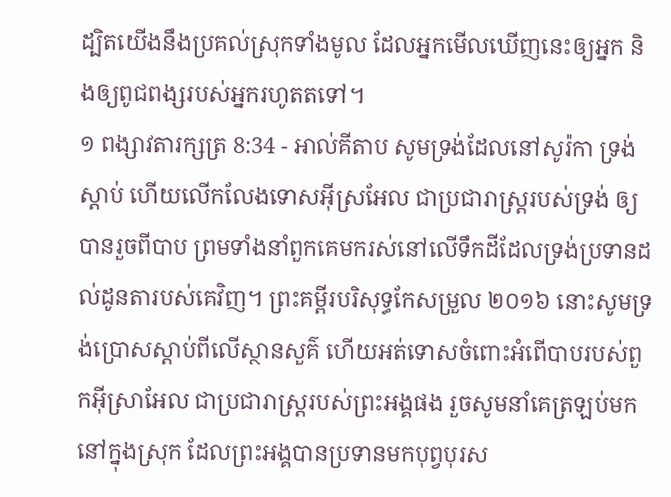ដ្បិតយើងនឹងប្រគល់ស្រុកទាំងមូល ដែលអ្នកមើលឃើញនេះឲ្យអ្នក និងឲ្យពូជពង្សរបស់អ្នករហូតតទៅ។
១ ពង្សាវតារក្សត្រ 8:34 - អាល់គីតាប សូមទ្រង់ដែលនៅសូរ៉កា ទ្រង់ស្តាប់ ហើយលើកលែងទោសអ៊ីស្រអែល ជាប្រជារាស្ត្ររបស់ទ្រង់ ឲ្យបានរួចពីបាប ព្រមទាំងនាំពួកគេមករស់នៅលើទឹកដីដែលទ្រង់ប្រទានដល់ដូនតារបស់គេវិញ។ ព្រះគម្ពីរបរិសុទ្ធកែសម្រួល ២០១៦ នោះសូមទ្រង់ប្រោសស្តាប់ពីលើស្ថានសួគ៌ ហើយអត់ទោសចំពោះអំពើបាបរបស់ពួកអ៊ីស្រាអែល ជាប្រជារាស្ត្ររបស់ព្រះអង្គផង រួចសូមនាំគេត្រឡប់មកនៅក្នុងស្រុក ដែលព្រះអង្គបានប្រទានមកបុព្វបុរស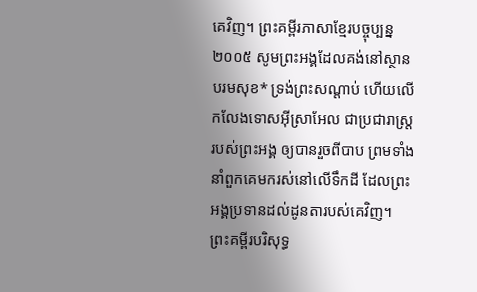គេវិញ។ ព្រះគម្ពីរភាសាខ្មែរបច្ចុប្បន្ន ២០០៥ សូមព្រះអង្គដែលគង់នៅស្ថានបរមសុខ* ទ្រង់ព្រះសណ្ដាប់ ហើយលើកលែងទោសអ៊ីស្រាអែល ជាប្រជារាស្ត្ររបស់ព្រះអង្គ ឲ្យបានរួចពីបាប ព្រមទាំងនាំពួកគេមករស់នៅលើទឹកដី ដែលព្រះអង្គប្រទានដល់ដូនតារបស់គេវិញ។ ព្រះគម្ពីរបរិសុទ្ធ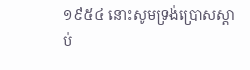១៩៥៤ នោះសូមទ្រង់ប្រោសស្តាប់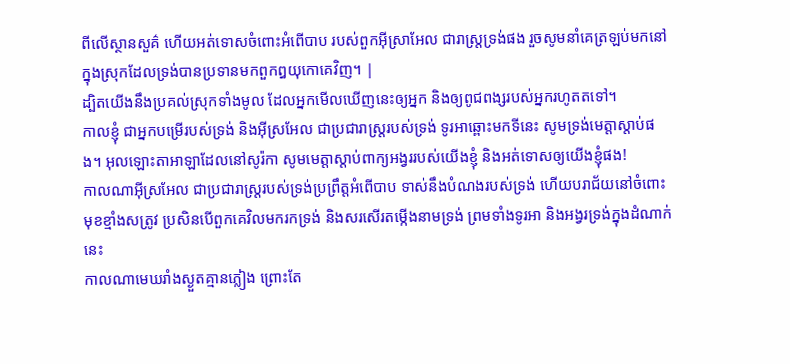ពីលើស្ថានសួគ៌ ហើយអត់ទោសចំពោះអំពើបាប របស់ពួកអ៊ីស្រាអែល ជារាស្ត្រទ្រង់ផង រួចសូមនាំគេត្រឡប់មកនៅក្នុងស្រុកដែលទ្រង់បានប្រទានមកពួកឰយុកោគេវិញ។ |
ដ្បិតយើងនឹងប្រគល់ស្រុកទាំងមូល ដែលអ្នកមើលឃើញនេះឲ្យអ្នក និងឲ្យពូជពង្សរបស់អ្នករហូតតទៅ។
កាលខ្ញុំ ជាអ្នកបម្រើរបស់ទ្រង់ និងអ៊ីស្រអែល ជាប្រជារាស្ត្ររបស់ទ្រង់ ទូរអាឆ្ពោះមកទីនេះ សូមទ្រង់មេត្តាស្តាប់ផង។ អុលឡោះតាអាឡាដែលនៅសូរ៉កា សូមមេត្តាស្តាប់ពាក្យអង្វររបស់យើងខ្ញុំ និងអត់ទោសឲ្យយើងខ្ញុំផង!
កាលណាអ៊ីស្រអែល ជាប្រជារាស្ត្ររបស់ទ្រង់ប្រព្រឹត្តអំពើបាប ទាស់នឹងបំណងរបស់ទ្រង់ ហើយបរាជ័យនៅចំពោះមុខខ្មាំងសត្រូវ ប្រសិនបើពួកគេវិលមករកទ្រង់ និងសរសើរតម្កើងនាមទ្រង់ ព្រមទាំងទូរអា និងអង្វរទ្រង់ក្នុងដំណាក់នេះ
កាលណាមេឃរាំងស្ងួតគ្មានភ្លៀង ព្រោះតែ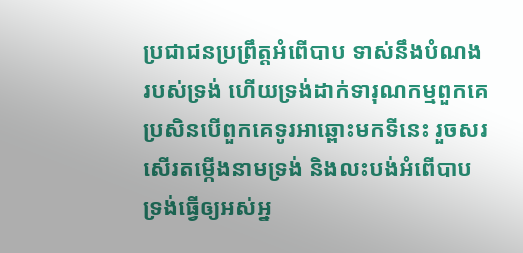ប្រជាជនប្រព្រឹត្តអំពើបាប ទាស់នឹងបំណងរបស់ទ្រង់ ហើយទ្រង់ដាក់ទារុណកម្មពួកគេ ប្រសិនបើពួកគេទូរអាឆ្ពោះមកទីនេះ រួចសរសើរតម្កើងនាមទ្រង់ និងលះបង់អំពើបាប
ទ្រង់ធ្វើឲ្យអស់អ្ន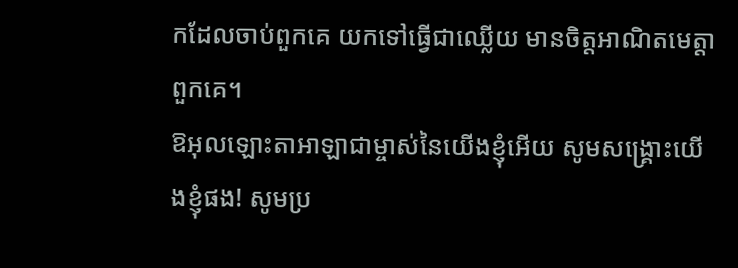កដែលចាប់ពួកគេ យកទៅធ្វើជាឈ្លើយ មានចិត្តអាណិតមេត្តាពួកគេ។
ឱអុលឡោះតាអាឡាជាម្ចាស់នៃយើងខ្ញុំអើយ សូមសង្គ្រោះយើងខ្ញុំផង! សូមប្រ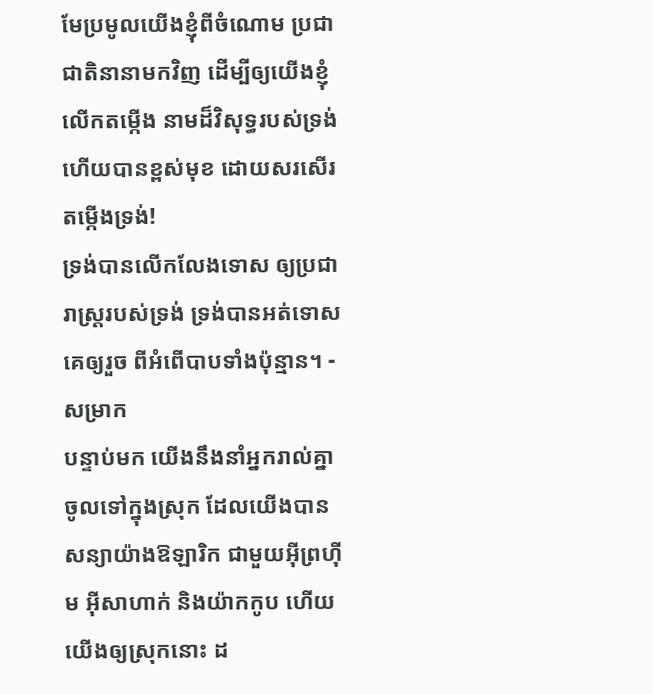មែប្រមូលយើងខ្ញុំពីចំណោម ប្រជាជាតិនានាមកវិញ ដើម្បីឲ្យយើងខ្ញុំលើកតម្កើង នាមដ៏វិសុទ្ធរបស់ទ្រង់ ហើយបានខ្ពស់មុខ ដោយសរសើរតម្កើងទ្រង់!
ទ្រង់បានលើកលែងទោស ឲ្យប្រជារាស្ត្ររបស់ទ្រង់ ទ្រង់បានអត់ទោសគេឲ្យរួច ពីអំពើបាបទាំងប៉ុន្មាន។ - សម្រាក
បន្ទាប់មក យើងនឹងនាំអ្នករាល់គ្នាចូលទៅក្នុងស្រុក ដែលយើងបានសន្យាយ៉ាងឱឡារិក ជាមួយអ៊ីព្រហ៊ីម អ៊ីសាហាក់ និងយ៉ាកកូប ហើយយើងឲ្យស្រុកនោះ ដ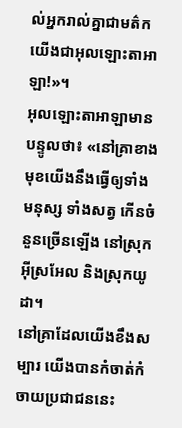ល់អ្នករាល់គ្នាជាមត៌ក យើងជាអុលឡោះតាអាឡា!»។
អុលឡោះតាអាឡាមានបន្ទូលថា៖ «នៅគ្រាខាងមុខយើងនឹងធ្វើឲ្យទាំងមនុស្ស ទាំងសត្វ កើនចំនួនច្រើនឡើង នៅស្រុកអ៊ីស្រអែល និងស្រុកយូដា។
នៅគ្រាដែលយើងខឹងសម្បារ យើងបានកំចាត់កំចាយប្រជាជននេះ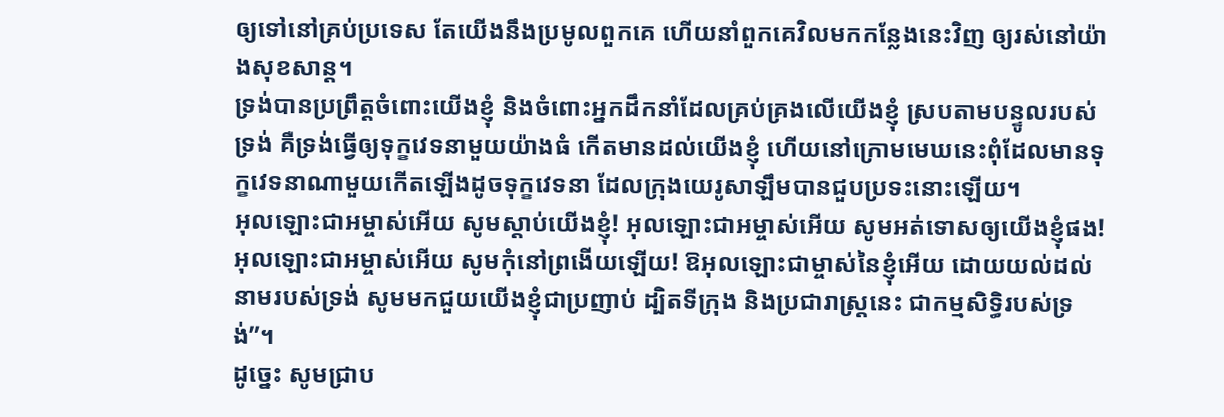ឲ្យទៅនៅគ្រប់ប្រទេស តែយើងនឹងប្រមូលពួកគេ ហើយនាំពួកគេវិលមកកន្លែងនេះវិញ ឲ្យរស់នៅយ៉ាងសុខសាន្ត។
ទ្រង់បានប្រព្រឹត្តចំពោះយើងខ្ញុំ និងចំពោះអ្នកដឹកនាំដែលគ្រប់គ្រងលើយើងខ្ញុំ ស្របតាមបន្ទូលរបស់ទ្រង់ គឺទ្រង់ធ្វើឲ្យទុក្ខវេទនាមួយយ៉ាងធំ កើតមានដល់យើងខ្ញុំ ហើយនៅក្រោមមេឃនេះពុំដែលមានទុក្ខវេទនាណាមួយកើតឡើងដូចទុក្ខវេទនា ដែលក្រុងយេរូសាឡឹមបានជួបប្រទះនោះឡើយ។
អុលឡោះជាអម្ចាស់អើយ សូមស្ដាប់យើងខ្ញុំ! អុលឡោះជាអម្ចាស់អើយ សូមអត់ទោសឲ្យយើងខ្ញុំផង! អុលឡោះជាអម្ចាស់អើយ សូមកុំនៅព្រងើយឡើយ! ឱអុលឡោះជាម្ចាស់នៃខ្ញុំអើយ ដោយយល់ដល់នាមរបស់ទ្រង់ សូមមកជួយយើងខ្ញុំជាប្រញាប់ ដ្បិតទីក្រុង និងប្រជារាស្ត្រនេះ ជាកម្មសិទ្ធិរបស់ទ្រង់”។
ដូច្នេះ សូមជ្រាប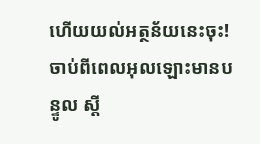ហើយយល់អត្ថន័យនេះចុះ! ចាប់ពីពេលអុលឡោះមានបន្ទូល ស្ដី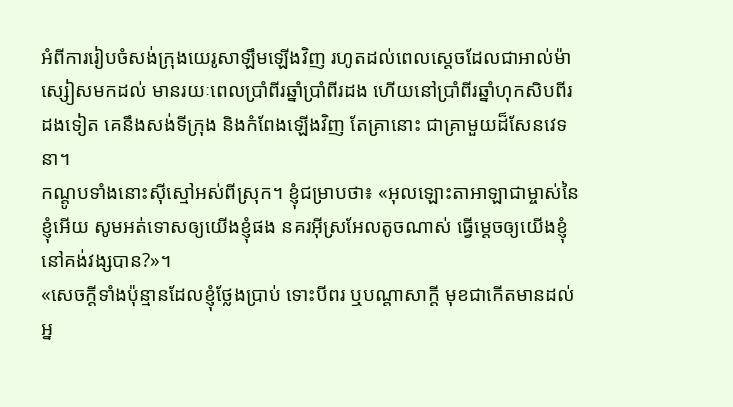អំពីការរៀបចំសង់ក្រុងយេរូសាឡឹមឡើងវិញ រហូតដល់ពេលស្ដេចដែលជាអាល់ម៉ាស្សៀសមកដល់ មានរយៈពេលប្រាំពីរឆ្នាំប្រាំពីរដង ហើយនៅប្រាំពីរឆ្នាំហុកសិបពីរដងទៀត គេនឹងសង់ទីក្រុង និងកំពែងឡើងវិញ តែគ្រានោះ ជាគ្រាមួយដ៏សែនវេទនា។
កណ្ដូបទាំងនោះស៊ីស្មៅអស់ពីស្រុក។ ខ្ញុំជម្រាបថា៖ «អុលឡោះតាអាឡាជាម្ចាស់នៃខ្ញុំអើយ សូមអត់ទោសឲ្យយើងខ្ញុំផង នគរអ៊ីស្រអែលតូចណាស់ ធ្វើម្ដេចឲ្យយើងខ្ញុំនៅគង់វង្សបាន?»។
«សេចក្តីទាំងប៉ុន្មានដែលខ្ញុំថ្លែងប្រាប់ ទោះបីពរ ឬបណ្តាសាក្តី មុខជាកើតមានដល់អ្ន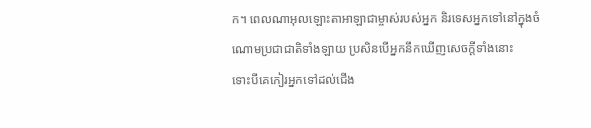ក។ ពេលណាអុលឡោះតាអាឡាជាម្ចាស់របស់អ្នក និរទេសអ្នកទៅនៅក្នុងចំណោមប្រជាជាតិទាំងឡាយ ប្រសិនបើអ្នកនឹកឃើញសេចក្តីទាំងនោះ
ទោះបីគេកៀរអ្នកទៅដល់ជើង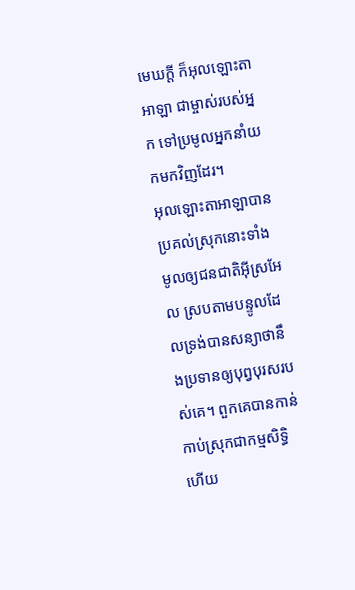មេឃក្តី ក៏អុលឡោះតាអាឡា ជាម្ចាស់របស់អ្នក ទៅប្រមូលអ្នកនាំយកមកវិញដែរ។
អុលឡោះតាអាឡាបានប្រគល់ស្រុកនោះទាំងមូលឲ្យជនជាតិអ៊ីស្រអែល ស្របតាមបន្ទូលដែលទ្រង់បានសន្យាថានឹងប្រទានឲ្យបុព្វបុរសរបស់គេ។ ពួកគេបានកាន់កាប់ស្រុកជាកម្មសិទ្ធិ ហើយ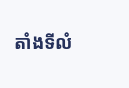តាំងទីលំ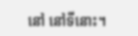នៅ នៅទីនោះ។